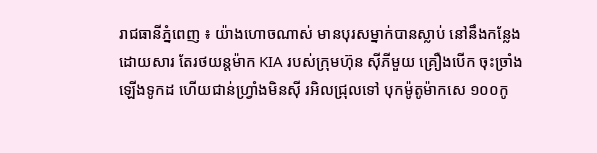រាជធានីភ្នំពេញ ៖ យ៉ាងហោចណាស់ មានបុរសម្នាក់បានស្លាប់ នៅនឹងកន្លែងដោយសារ តែរថយន្តម៉ាក KIA របស់ក្រុមហ៊ុន ស៊ីភីមួយ គ្រឿងបើក ចុះច្រាំងឡើងទូកដ ហើយជាន់ហ្វ្រាំងមិនស៊ី រអិលជ្រុលទៅ បុកម៉ូតូម៉ាកសេ ១០០កូ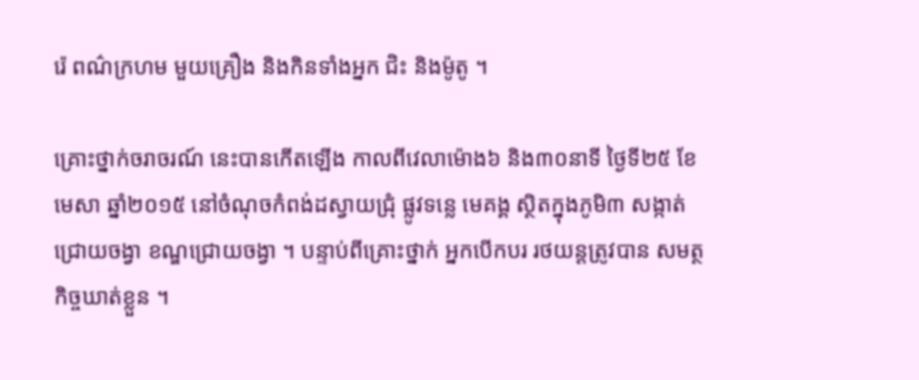រ៉េ ពណ៌ក្រហម មួយគ្រឿង និងកិនទាំងអ្នក ជិះ និងម៉ូតូ ។

គ្រោះថ្នាក់ចរាចរណ៍ នេះបានកើតឡើង កាលពីវេលាម៉ោង៦ និង៣០នាទី ថ្ងៃទី២៥ ខែមេសា ឆ្នាំ២០១៥ នៅចំណុចកំពង់ដស្វាយជ្រុំ ផ្លូវទន្លេ មេគង្គ ស្ថិតក្នុងភូមិ៣ សង្កាត់ជ្រោយចង្វា ខណ្ឌជ្រោយចង្វា ។ បន្ទាប់ពីគ្រោះថ្នាក់ អ្នកបើកបរ រថយន្តត្រូវបាន សមត្ថកិច្ចឃាត់ខ្លួន ។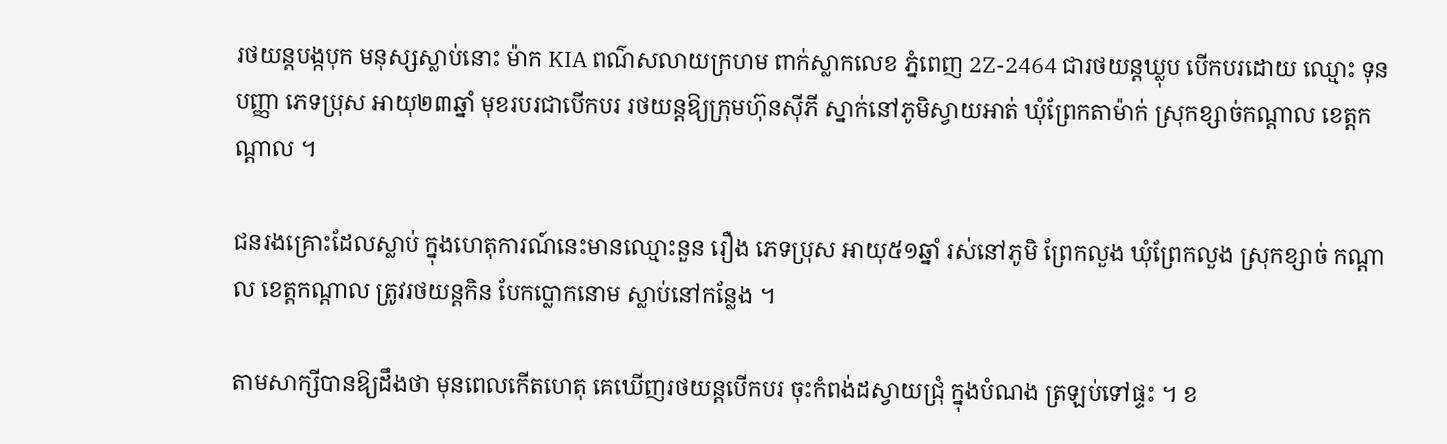រថយន្តបង្កបុក មនុស្សស្លាប់នោះ ម៉ាក KIA ពណ៌សលាយក្រហម ពាក់ស្លាកលេខ ភ្នំពេញ 2Z-2464 ជារថយន្តឃ្លុប បើកបរដោយ ឈ្មោះ ទុន បញ្ញា ភេទប្រុស អាយុ២៣ឆ្នាំ មុខរបរជាបើកបរ រថយន្តឱ្យក្រុមហ៊ុនស៊ីភី ស្នាក់នៅភូមិស្វាយអាត់ ឃុំព្រែកតាម៉ាក់ ស្រុកខ្សាច់កណ្តាល ខេត្តកណ្តាល ។

ជនរងគ្រោះដែលស្លាប់ ក្នុងហេតុការណ៍នេះមានឈ្មោះនួន រឿង ភេទប្រុស អាយុ៥១ឆ្នាំ រស់នៅភូមិ ព្រែកលួង ឃុំព្រែកលួង ស្រុកខ្សាច់ កណ្តាល ខេត្តកណ្តាល ត្រូវរថយន្តកិន បែកប្លោកនោម ស្លាប់នៅកន្លែង ។

តាមសាក្សីបានឱ្យដឹងថា មុនពេលកើតហេតុ គេឃើញរថយន្តបើកបរ ចុះកំពង់ដស្វាយជ្រុំ ក្នុងបំណង ត្រឡប់ទៅផ្ទះ ។ ខ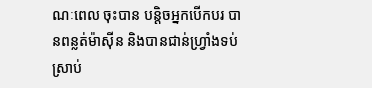ណៈពេល ចុះបាន បន្តិចអ្នកបើកបរ បានពន្លត់ម៉ាស៊ីន និងបានជាន់ហ្វ្រាំងទប់ ស្រាប់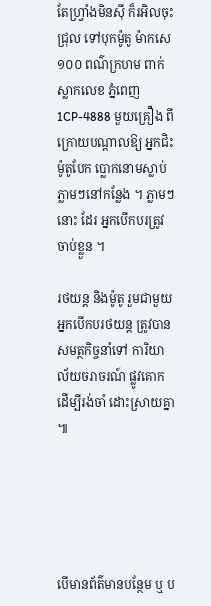តែហ្វ្រាំងមិនស៊ី ក៏រអិលចុះជ្រុល ទៅបុកម៉ូតូ ម៉ាកសេ១០០ ពណ៌ក្រហម ពាក់ស្លាកលេខ ភ្នំពេញ 1CP-4888 មួយគ្រឿង ពីក្រោយបណ្តាលឱ្យ អ្នកជិះម៉ូតូបែក ប្លោកនោមស្លាប់ ភ្លាមៗនៅកន្លែង ។ ភ្លាមៗនោះ ដែរ អ្នកបើកបរត្រូវចាប់ខ្លួន ។

រថយន្ត និងម៉ូតូ រួមជាមួយអ្នកបើកបរថយន្ត ត្រូវបានសមត្ថកិច្ចនាំទៅ ការិយាល័យចរាចរណ៍ ផ្លូវគោក ដើម្បីរង់ចាំ ដោះស្រាយគ្នា ៕





បើមានព័ត៌មានបន្ថែម ឬ ប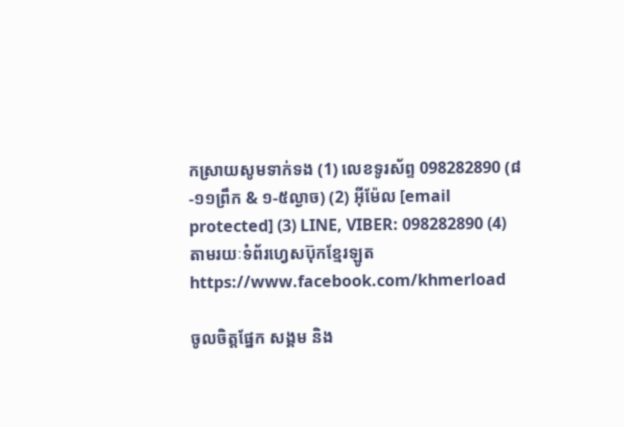កស្រាយសូមទាក់ទង (1) លេខទូរស័ព្ទ 098282890 (៨-១១ព្រឹក & ១-៥ល្ងាច) (2) អ៊ីម៉ែល [email protected] (3) LINE, VIBER: 098282890 (4) តាមរយៈទំព័រហ្វេសប៊ុកខ្មែរឡូត https://www.facebook.com/khmerload

ចូលចិត្តផ្នែក សង្គម និង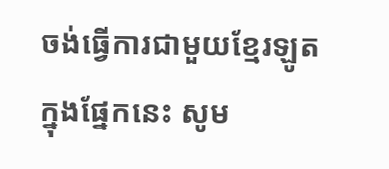ចង់ធ្វើការជាមួយខ្មែរឡូតក្នុងផ្នែកនេះ សូម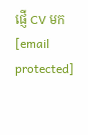ផ្ញើ CV មក [email protected]